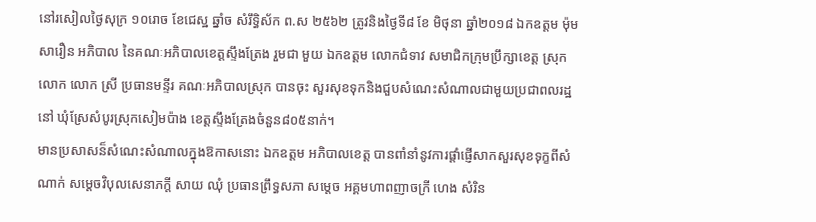នៅរសៀលថ្ងៃសុក្រ ១០រោច ខែជេស្ឋ ឆ្នាំច សំរឹទ្ធិស័ក ព.ស ២៥៦២ ត្រូវនិងថ្ងៃទី៨ ខែ មិថុនា ឆ្នាំ២០១៨ ឯកឧត្តម ម៉ុម សារឿន អភិបាល នៃគណៈអភិបាលខេត្តស្ទឹងត្រែង រួមជា មួយ ឯកឧត្តម លោកជំទាវ សមាជិកក្រុមប្រឹក្សាខេត្ត ស្រុក លោក លោក ស្រី ប្រធានមន្ទីរ គណៈអភិបាលស្រុក បានចុះ សួរសុខទុកនិងជួបសំណេះសំណាលជាមួយប្រជាពលរដ្ឋនៅ ឃុំស្រែសំបូរស្រុកសៀមប៉ាង ខេត្តស្ទឹងត្រែងចំនួន៨០៥នាក់។
មានប្រសាសន៏សំណេះសំណាលក្នុងឱកាសនោះ ឯកឧត្តម អភិបាលខេត្ត បានពាំនាំនូវការផ្តាំផ្ញើសាកសួរសុខទុក្ខពីសំ ណាក់ សម្តេចវិបុលសេនាភក្តី សាយ ឈុំ ប្រធានព្រឹទ្ធសភា សម្តេច អគ្គមហាពញាចក្រី ហេង សំរិន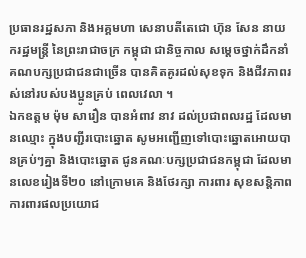ប្រធានរដ្ឋសភា និងអគ្គមហា សេនាបតីតេជោ ហ៊ុន សែន នាយករដ្ឋមន្រ្តី នៃព្រះរាជាចក្រ កម្ពុជា ជានិច្ចកាល សម្តេចថ្នាក់ដឹកនាំគណបក្សប្រជាជនជាច្រើន បានគិតគូរដល់សុខទុក និងជីវភាពរស់នៅរបស់បងប្អូនគ្រប់ ពេលវេលា ។
ឯកឧត្តម ម៉ុម សារឿន បានអំពាវ នាវ ដល់ប្រជាពលរដ្ឋ ដែលមានឈ្មោះ ក្នុងបញ្ជីរបោះឆ្នោត សូមអញ្ជើញទៅបោះឆ្នោតអោយបានគ្រប់ៗគ្នា និងបោះឆ្នោត ជូនគណៈបក្សប្រជាជនកម្ពុជា ដែលមានលេខរៀងទី២០ នៅក្រោមគេ និងថែរក្សា ការពារ សុខសន្តិភាព ការពារផលប្រយោជ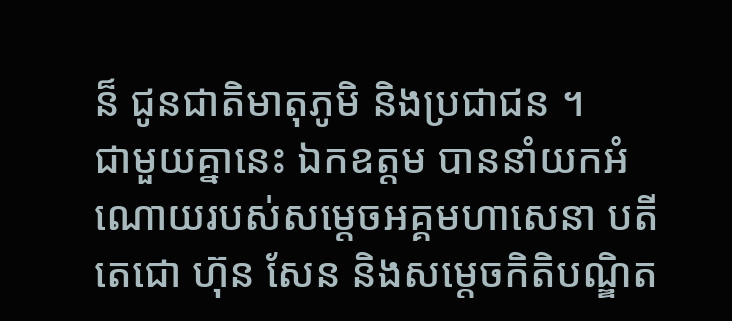ន៏ ជូនជាតិមាតុភូមិ និងប្រជាជន ។
ជាមួយគ្នានេះ ឯកឧត្តម បាននាំយកអំណោយរបស់សម្តេចអគ្គមហាសេនា បតីតេជោ ហ៊ុន សែន និងសម្តេចកិតិបណ្ឌិត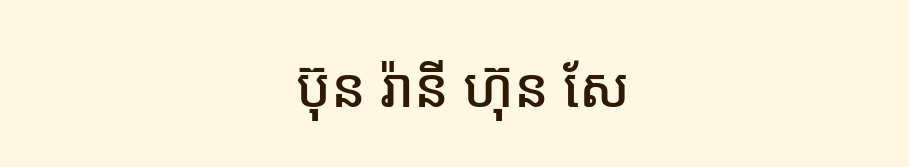ប៊ុន រ៉ានី ហ៊ុន សែ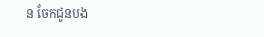ន ចែកជូនបង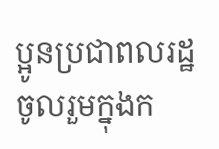ប្អូនប្រជាពលរដ្ឋចូលរួមក្នុងក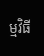ម្មវិធី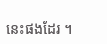នេះផងដែរ ។